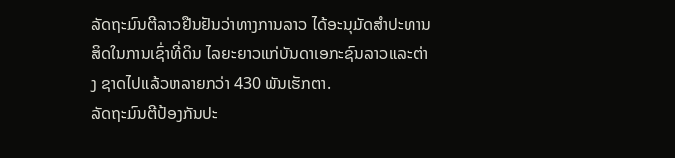ລັດຖະມົນຕີລາວຢືນຢັນວ່າທາງການລາວ ໄດ້ອະນຸມັດສຳປະທານສິດໃນການເຊົ່າທີ່ດິນ ໄລຍະຍາວແກ່ບັນດາເອກະຊົນລາວແລະຕ່າງ ຊາດໄປແລ້ວຫລາຍກວ່າ 430 ພັນເຮັກຕາ.
ລັດຖະມົນຕີປ້ອງກັນປະ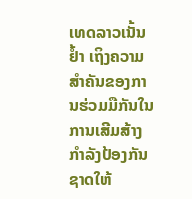ເທດລາວເນັ້ນຢໍ້າ ເຖິງຄວາມສໍາຄັນຂອງການຮ່ວມມືກັນໃນ ການເສີມສ້າງກໍາລັງປ້ອງກັນຊາດໃຫ້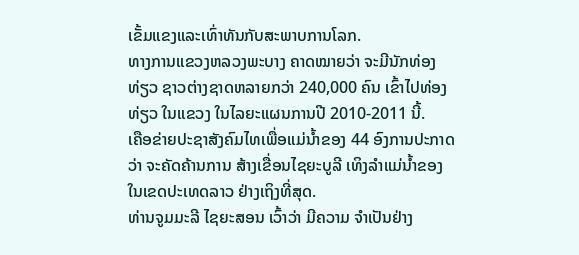ເຂັ້ມແຂງແລະເທົ່າທັນກັບສະພາບການໂລກ.
ທາງການແຂວງຫລວງພະບາງ ຄາດໝາຍວ່າ ຈະມີນັກທ່ອງທ່ຽວ ຊາວຕ່າງຊາດຫລາຍກວ່າ 240,000 ຄົນ ເຂົ້າໄປທ່ອງທ່ຽວ ໃນແຂວງ ໃນໄລຍະແຜນການປີ 2010-2011 ນີ້.
ເຄືອຂ່າຍປະຊາສັງຄົມໄທເພື່ອແມ່ນໍ້າຂອງ 44 ອົງການປະກາດວ່າ ຈະຄັດຄ້ານການ ສ້າງເຂື່ອນໄຊຍະບູລີ ເທິງລໍາແມ່ນໍ້າຂອງ ໃນເຂດປະເທດລາວ ຢ່າງເຖິງທີ່ສຸດ.
ທ່ານຈູມມະລີ ໄຊຍະສອນ ເວົ້າວ່າ ມີຄວາມ ຈໍາເປັນຢ່າງ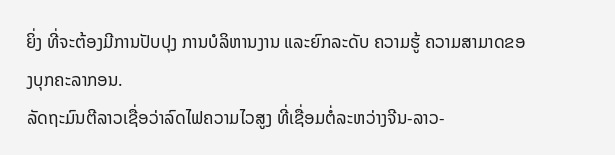ຍິ່ງ ທີ່ຈະຕ້ອງມີການປັບປຸງ ການບໍລິຫານງານ ແລະຍົກລະດັບ ຄວາມຮູ້ ຄວາມສາມາດຂອງບຸກຄະລາກອນ.
ລັດຖະມົນຕີລາວເຊື່ອວ່າລົດໄຟຄວາມໄວສູງ ທີ່ເຊື່ອມຕໍ່ລະຫວ່າງຈີນ-ລາວ-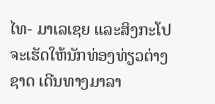ໄທ- ມາເລເຊຍ ແລະສິງກະໂປຈະເຮັດໃຫ້ນັກທ່ອງທ່ຽວຕ່າງຊາດ ເດີນທາງມາລາ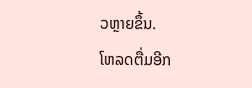ວຫຼາຍຂຶ້ນ.
ໂຫລດຕື່ມອີກ